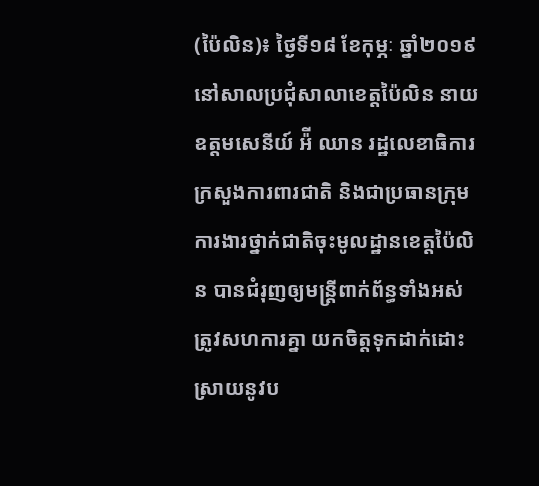(ប៉ៃលិន)៖ ថ្ងៃទី១៨ ខែកុម្ភៈ ឆ្នាំ២០១៩ នៅសាលប្រជុំសាលាខេត្តប៉ៃលិន នាយឧត្តមសេនីយ៍ អ៉ី ឈាន រដ្ឋលេខាធិការក្រសួងការពារជាតិ និងជាប្រធានក្រុមការងារថ្នាក់ជាតិចុះមូលដ្ឋានខេត្តប៉ៃលិន បានជំរុញឲ្យមន្ត្រីពាក់ព័ន្ធទាំងអស់ ត្រូវសហការគ្នា យកចិត្តទុកដាក់ដោះស្រាយនូវប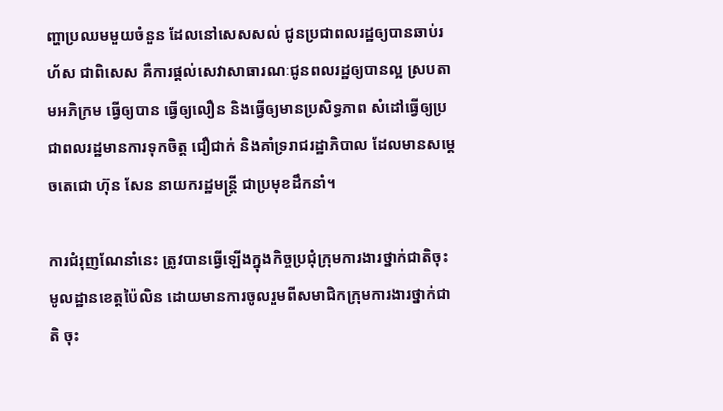ញ្ហាប្រឈមមួយចំនួន ដែលនៅសេសសល់ ជូនប្រជាពលរដ្ឋឲ្យបានឆាប់រហ័ស ជាពិសេស គឺការផ្តល់សេវាសាធារណៈជូនពលរដ្ឋឲ្យបានល្អ ស្របតាមអភិក្រម ធ្វើឲ្យបាន ធ្វើឲ្យលឿន និងធ្វើឲ្យមានប្រសិទ្ធភាព សំដៅធ្វើឲ្យប្រជាពលរដ្ឋមានការទុកចិត្ត ជឿជាក់ និងគាំទ្ររាជរដ្ឋាភិបាល ដែលមានសម្តេចតេជោ ហ៊ុន សែន នាយករដ្ឋមន្ត្រី ជាប្រមុខដឹកនាំ។

ការជំរុញណែនាំនេះ ត្រូវបានធ្វើឡើងក្នុងកិច្ចប្រជុំក្រុមការងារថ្នាក់ជាតិចុះមូលដ្ឋានខេត្តប៉ៃលិន ដោយមានការចូលរួមពីសមាជិកក្រុមការងារថ្នាក់ជាតិ ចុះ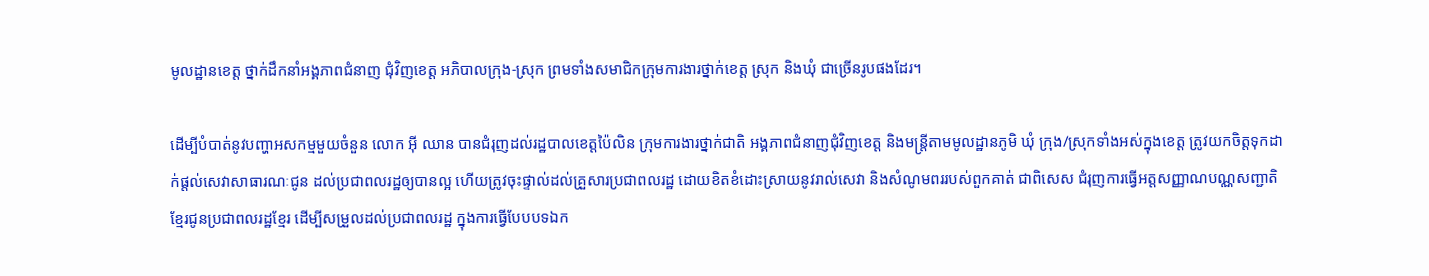មូលដ្ឋានខេត្ត ថ្នាក់ដឹកនាំអង្គភាពជំនាញ ជុំវិញខេត្ត អភិបាលក្រុង-ស្រុក ព្រមទាំងសមាជិកក្រុមការងារថ្នាក់ខេត្ត ស្រុក និងឃុំ ជាច្រើនរូបផងដែរ។

ដើម្បីបំបាត់នូវបញ្ហាអសកម្មមួយចំនួន លោក អ៊ី ឈាន បានជំរុញដល់រដ្ឋបាលខេត្តប៉ៃលិន ក្រុមការងារថ្នាក់ជាតិ អង្គភាពជំនាញជុំវិញខេត្ត និងមន្ត្រីតាមមូលដ្ឋានភូមិ ឃុំ ក្រុង/ស្រុកទាំងអស់ក្នុងខេត្ត ត្រូវយកចិត្តទុកដាក់ផ្តល់សេវាសាធារណៈជូន ដល់ប្រជាពលរដ្ឋឲ្យបានល្អ ហើយត្រូវចុះផ្ទាល់ដល់គ្រួសារប្រជាពលរដ្ឋ ដោយខិតខំដោះស្រាយនូវរាល់សេវា និងសំណូមពររបស់ពួកគាត់ ជាពិសេស ជំរុញការធ្វើអត្តសញ្ញាណបណ្ណសញ្ជាតិខ្មែរជូនប្រជាពលរដ្ឋខ្មែរ ដើម្បីសម្រួលដល់ប្រជាពលរដ្ឋ ក្នុងការធ្វើបែបបទឯក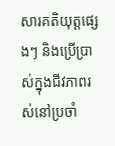សារគតិយុត្តផ្សេងៗ និងប្រើប្រាស់ក្នុងជីវភាពរស់នៅប្រចាំ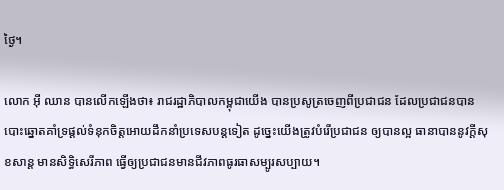ថ្ងៃ។

លោក អ៊ី ឈាន បានលើកឡើងថា៖ រាជរដ្ឋាភិបាលកម្ពុជាយើង បានប្រសូត្រចេញពីប្រជាជន ដែលប្រជាជនបានបោះឆ្នោតគាំទ្រផ្តល់ទំនុកចិត្តអោយដឹកនាំប្រទេសបន្តទៀត ដូច្នេះយើងត្រូវបំរើប្រជាជន ឲ្យបានល្អ ធានាបាននូវក្តីសុខសាន្ត មានសិទ្ធិសេរីភាព ធ្វើឲ្យប្រជាជនមានជីវភាពធូរធាសម្បូរសប្បាយ។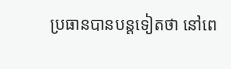ប្រធានបានបន្តទៀតថា នៅពេ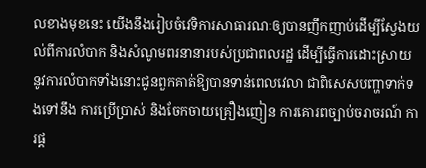លខាងមុខនេះ យើងនឹងរៀបចំវេទិការសាធារណៈឲ្យបានញឹកញាប់ដើម្បីស្វែងយល់ពីការលំបាក និងសំណូមពរនានារបស់ប្រជាពលរដ្ឋ ដើម្បីធ្វើការដោះស្រាយ នូវការលំបាកទាំងនោះជូនពួកគាត់ឱ្យបានទាន់ពេលវេលា ជាពិសេសបញ្ហាទាក់ទងទៅនឹង ការប្រើប្រាស់ និងចែកចាយគ្រឿងញៀន ការគោរពច្បាប់ចរាចរណ៍ ការផ្ត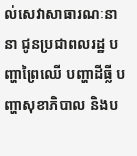ល់សេវាសាធារណៈនានា ជូនប្រជាពលរដ្ឋ បញ្ហាព្រៃឈើ បញ្ហាដីធ្លី បញ្ហាសុខាភិបាល និងប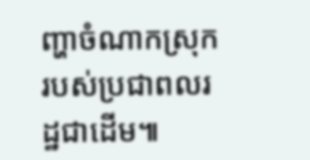ញ្ហាចំណាកស្រុករបស់ប្រជាពលរដ្ឋជាដើម៕